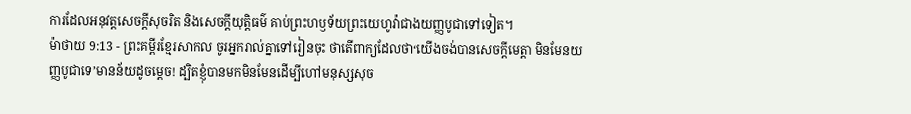ការដែលអនុវត្តសេចក្ដីសុចរិត និងសេចក្ដីយុត្តិធម៌ គាប់ព្រះហឫទ័យព្រះយេហូវ៉ាជាងយញ្ញបូជាទៅទៀត។
ម៉ាថាយ 9:13 - ព្រះគម្ពីរខ្មែរសាកល ចូរអ្នករាល់គ្នាទៅរៀនចុះ ថាតើពាក្យដែលថា‘យើងចង់បានសេចក្ដីមេត្តា មិនមែនយញ្ញបូជាទេ’មានន័យដូចម្ដេច! ដ្បិតខ្ញុំបានមកមិនមែនដើម្បីហៅមនុស្សសុច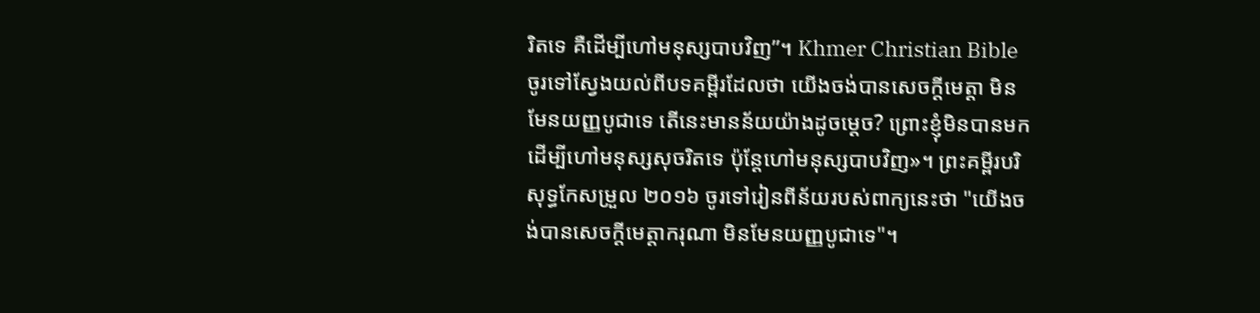រិតទេ គឺដើម្បីហៅមនុស្សបាបវិញ”។ Khmer Christian Bible ចូរទៅស្វែងយល់ពីបទគម្ពីរដែលថា យើងចង់បានសេចក្ដីមេត្ដា មិនមែនយញ្ញបូជាទេ តើនេះមានន័យយ៉ាងដូចម្ដេច? ព្រោះខ្ញុំមិនបានមក ដើម្បីហៅមនុស្សសុចរិតទេ ប៉ុន្ដែហៅមនុស្សបាបវិញ»។ ព្រះគម្ពីរបរិសុទ្ធកែសម្រួល ២០១៦ ចូរទៅរៀនពីន័យរបស់ពាក្យនេះថា "យើងចង់បានសេចក្ដីមេត្តាករុណា មិនមែនយញ្ញបូជាទេ"។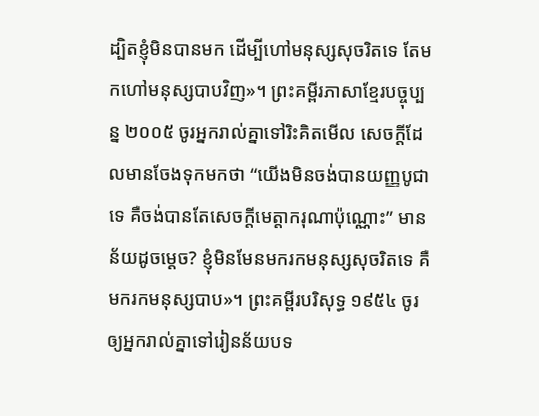ដ្បិតខ្ញុំមិនបានមក ដើម្បីហៅមនុស្សសុចរិតទេ តែមកហៅមនុស្សបាបវិញ»។ ព្រះគម្ពីរភាសាខ្មែរបច្ចុប្បន្ន ២០០៥ ចូរអ្នករាល់គ្នាទៅរិះគិតមើល សេចក្ដីដែលមានចែងទុកមកថា “យើងមិនចង់បានយញ្ញបូជាទេ គឺចង់បានតែសេចក្ដីមេត្តាករុណាប៉ុណ្ណោះ” មានន័យដូចម្ដេច? ខ្ញុំមិនមែនមករកមនុស្សសុចរិតទេ គឺមករកមនុស្សបាប»។ ព្រះគម្ពីរបរិសុទ្ធ ១៩៥៤ ចូរឲ្យអ្នករាល់គ្នាទៅរៀនន័យបទ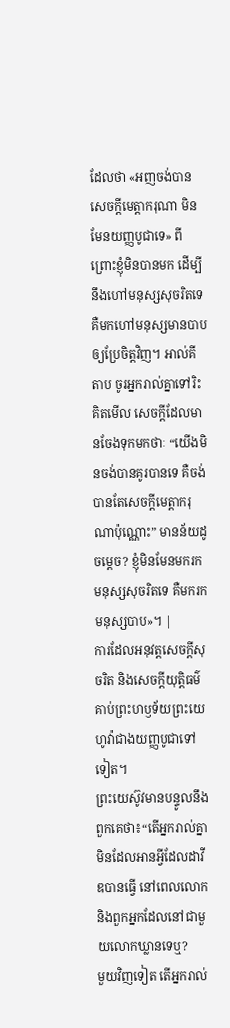ដែលថា «អញចង់បានសេចក្ដីមេត្តាករុណា មិនមែនយញ្ញបូជាទេ» ពីព្រោះខ្ញុំមិនបានមក ដើម្បីនឹងហៅមនុស្សសុចរិតទេ គឺមកហៅមនុស្សមានបាប ឲ្យប្រែចិត្តវិញ។ អាល់គីតាប ចូរអ្នករាល់គ្នាទៅរិះគិតមើល សេចក្ដីដែលមានចែងទុកមកថាៈ “យើងមិនចង់បានគូរបានទេ គឺចង់បានតែសេចក្ដីមេត្ដាករុណាប៉ុណ្ណោះ” មានន័យដូចម្ដេច? ខ្ញុំមិនមែនមករកមនុស្សសុចរិតទេ គឺមករកមនុស្សបាប»។ |
ការដែលអនុវត្តសេចក្ដីសុចរិត និងសេចក្ដីយុត្តិធម៌ គាប់ព្រះហឫទ័យព្រះយេហូវ៉ាជាងយញ្ញបូជាទៅទៀត។
ព្រះយេស៊ូវមានបន្ទូលនឹងពួកគេថា៖“តើអ្នករាល់គ្នាមិនដែលអានអ្វីដែលដាវីឌបានធ្វើ នៅពេលលោក និងពួកអ្នកដែលនៅជាមួយលោកឃ្លានទេឬ?
មួយវិញទៀត តើអ្នករាល់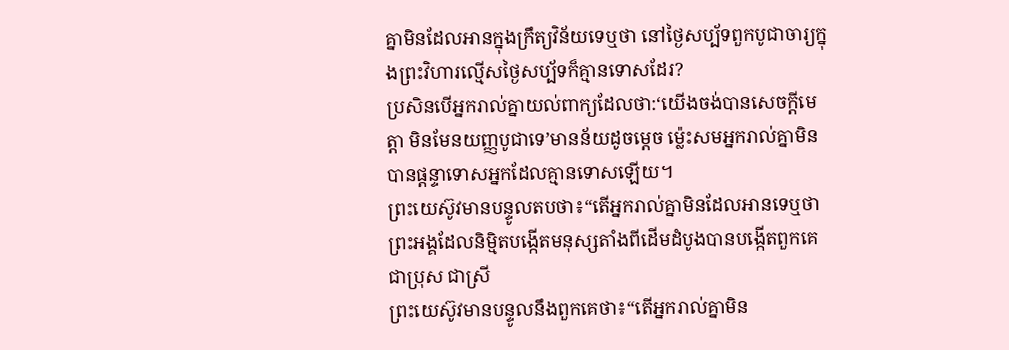គ្នាមិនដែលអានក្នុងក្រឹត្យវិន័យទេឬថា នៅថ្ងៃសប្ប័ទពួកបូជាចារ្យក្នុងព្រះវិហារល្មើសថ្ងៃសប្ប័ទក៏គ្មានទោសដែរ?
ប្រសិនបើអ្នករាល់គ្នាយល់ពាក្យដែលថា:‘យើងចង់បានសេចក្ដីមេត្តា មិនមែនយញ្ញបូជាទេ’មានន័យដូចម្ដេច ម្ល៉េះសមអ្នករាល់គ្នាមិនបានផ្ដន្ទាទោសអ្នកដែលគ្មានទោសឡើយ។
ព្រះយេស៊ូវមានបន្ទូលតបថា៖“តើអ្នករាល់គ្នាមិនដែលអានទេឬថា ព្រះអង្គដែលនិម្មិតបង្កើតមនុស្សតាំងពីដើមដំបូងបានបង្កើតពួកគេជាប្រុស ជាស្រី
ព្រះយេស៊ូវមានបន្ទូលនឹងពួកគេថា៖“តើអ្នករាល់គ្នាមិន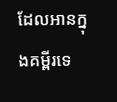ដែលអានក្នុងគម្ពីរទេ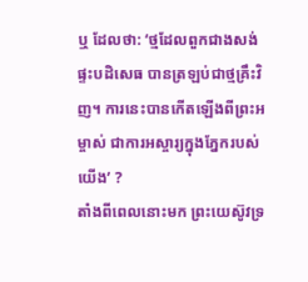ឬ ដែលថា: ‘ថ្មដែលពួកជាងសង់ផ្ទះបដិសេធ បានត្រឡប់ជាថ្មគ្រឹះវិញ។ ការនេះបានកើតឡើងពីព្រះអម្ចាស់ ជាការអស្ចារ្យក្នុងភ្នែករបស់យើង’ ?
តាំងពីពេលនោះមក ព្រះយេស៊ូវទ្រ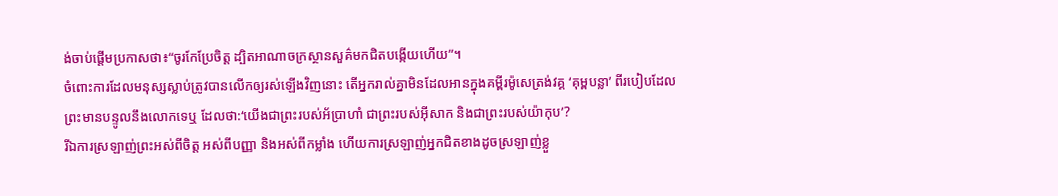ង់ចាប់ផ្ដើមប្រកាសថា៖“ចូរកែប្រែចិត្ត ដ្បិតអាណាចក្រស្ថានសួគ៌មកជិតបង្កើយហើយ”។
ចំពោះការដែលមនុស្សស្លាប់ត្រូវបានលើកឲ្យរស់ឡើងវិញនោះ តើអ្នករាល់គ្នាមិនដែលអានក្នុងគម្ពីរម៉ូសេត្រង់វគ្គ ‘គុម្ពបន្លា’ ពីរបៀបដែលព្រះមានបន្ទូលនឹងលោកទេឬ ដែលថា:‘យើងជាព្រះរបស់អ័ប្រាហាំ ជាព្រះរបស់អ៊ីសាក និងជាព្រះរបស់យ៉ាកុប’?
រីឯការស្រឡាញ់ព្រះអស់ពីចិត្ត អស់ពីបញ្ញា និងអស់ពីកម្លាំង ហើយការស្រឡាញ់អ្នកជិតខាងដូចស្រឡាញ់ខ្លួ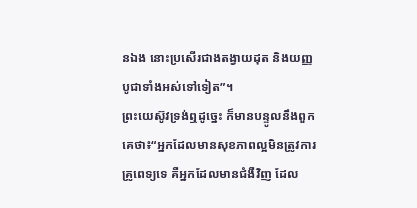នឯង នោះប្រសើរជាងតង្វាយដុត និងយញ្ញបូជាទាំងអស់ទៅទៀត”។
ព្រះយេស៊ូវទ្រង់ឮដូច្នេះ ក៏មានបន្ទូលនឹងពួកគេថា៖“អ្នកដែលមានសុខភាពល្អមិនត្រូវការគ្រូពេទ្យទេ គឺអ្នកដែលមានជំងឺវិញ ដែល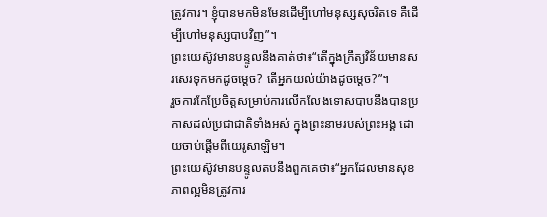ត្រូវការ។ ខ្ញុំបានមកមិនមែនដើម្បីហៅមនុស្សសុចរិតទេ គឺដើម្បីហៅមនុស្សបាបវិញ”។
ព្រះយេស៊ូវមានបន្ទូលនឹងគាត់ថា៖“តើក្នុងក្រឹត្យវិន័យមានសរសេរទុកមកដូចម្ដេច? តើអ្នកយល់យ៉ាងដូចម្ដេច?”។
រួចការកែប្រែចិត្តសម្រាប់ការលើកលែងទោសបាបនឹងបានប្រកាសដល់ប្រជាជាតិទាំងអស់ ក្នុងព្រះនាមរបស់ព្រះអង្គ ដោយចាប់ផ្ដើមពីយេរូសាឡិម។
ព្រះយេស៊ូវមានបន្ទូលតបនឹងពួកគេថា៖“អ្នកដែលមានសុខភាពល្អមិនត្រូវការ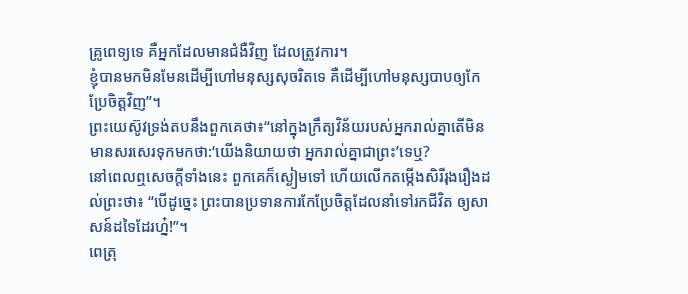គ្រូពេទ្យទេ គឺអ្នកដែលមានជំងឺវិញ ដែលត្រូវការ។
ខ្ញុំបានមកមិនមែនដើម្បីហៅមនុស្សសុចរិតទេ គឺដើម្បីហៅមនុស្សបាបឲ្យកែប្រែចិត្តវិញ”។
ព្រះយេស៊ូវទ្រង់តបនឹងពួកគេថា៖“នៅក្នុងក្រឹត្យវិន័យរបស់អ្នករាល់គ្នាតើមិនមានសរសេរទុកមកថា:‘យើងនិយាយថា អ្នករាល់គ្នាជាព្រះ’ទេឬ?
នៅពេលឮសេចក្ដីទាំងនេះ ពួកគេក៏ស្ងៀមទៅ ហើយលើកតម្កើងសិរីរុងរឿងដល់ព្រះថា៖ “បើដូច្នេះ ព្រះបានប្រទានការកែប្រែចិត្តដែលនាំទៅរកជីវិត ឲ្យសាសន៍ដទៃដែរហ្ន៎!”។
ពេត្រុ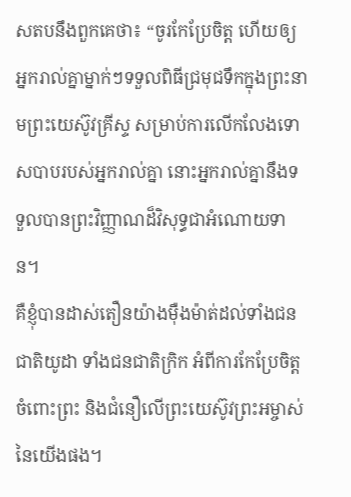សតបនឹងពួកគេថា៖ “ចូរកែប្រែចិត្ត ហើយឲ្យអ្នករាល់គ្នាម្នាក់ៗទទួលពិធីជ្រមុជទឹកក្នុងព្រះនាមព្រះយេស៊ូវគ្រីស្ទ សម្រាប់ការលើកលែងទោសបាបរបស់អ្នករាល់គ្នា នោះអ្នករាល់គ្នានឹងទទួលបានព្រះវិញ្ញាណដ៏វិសុទ្ធជាអំណោយទាន។
គឺខ្ញុំបានដាស់តឿនយ៉ាងម៉ឺងម៉ាត់ដល់ទាំងជនជាតិយូដា ទាំងជនជាតិក្រិក អំពីការកែប្រែចិត្តចំពោះព្រះ និងជំនឿលើព្រះយេស៊ូវព្រះអម្ចាស់នៃយើងផង។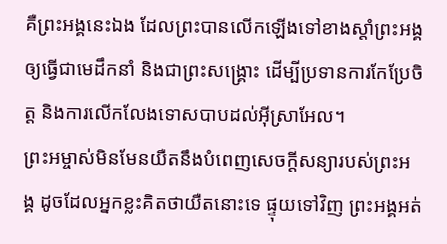គឺព្រះអង្គនេះឯង ដែលព្រះបានលើកឡើងទៅខាងស្ដាំព្រះអង្គ ឲ្យធ្វើជាមេដឹកនាំ និងជាព្រះសង្គ្រោះ ដើម្បីប្រទានការកែប្រែចិត្ត និងការលើកលែងទោសបាបដល់អ៊ីស្រាអែល។
ព្រះអម្ចាស់មិនមែនយឺតនឹងបំពេញសេចក្ដីសន្យារបស់ព្រះអង្គ ដូចដែលអ្នកខ្លះគិតថាយឺតនោះទេ ផ្ទុយទៅវិញ ព្រះអង្គអត់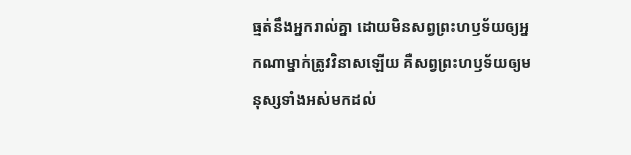ធ្មត់នឹងអ្នករាល់គ្នា ដោយមិនសព្វព្រះហឫទ័យឲ្យអ្នកណាម្នាក់ត្រូវវិនាសឡើយ គឺសព្វព្រះហឫទ័យឲ្យមនុស្សទាំងអស់មកដល់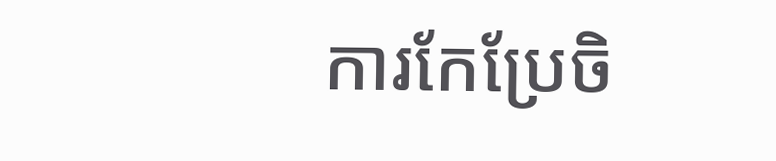ការកែប្រែចិ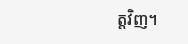ត្តវិញ។